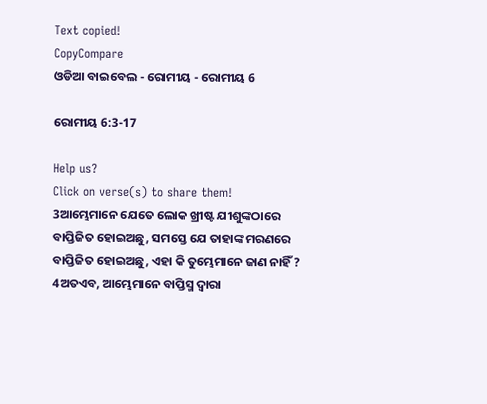Text copied!
CopyCompare
ଓଡିଆ ବାଇବେଲ - ରୋମୀୟ - ରୋମୀୟ 6

ରୋମୀୟ 6:3-17

Help us?
Click on verse(s) to share them!
3ଆମ୍ଭେମାନେ ଯେତେ ଲୋକ ଖ୍ରୀଷ୍ଟ ଯୀଶୁଙ୍କଠାରେ ବାପ୍ତିଜିତ ହୋଇଅଛୁ, ସମସ୍ତେ ଯେ ତାହାଙ୍କ ମରଣରେ ବାପ୍ତିଜିତ ହୋଇଅଛୁ, ଏହା କି ତୁମ୍ଭେମାନେ ଜାଣ ନାହିଁ ?
4ଅତଏବ, ଆମ୍ଭେମାନେ ବାପ୍ତିସ୍ମ ଦ୍ୱାରା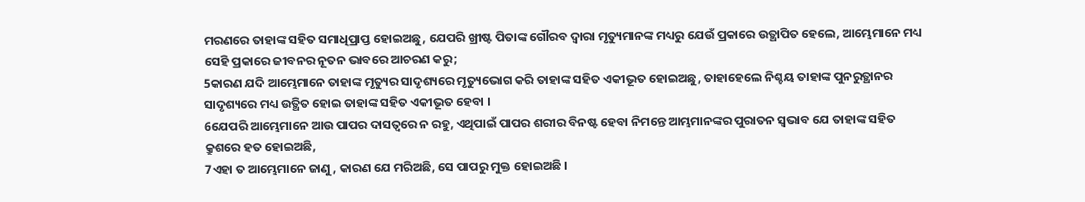ମରଣରେ ତାହାଙ୍କ ସହିତ ସମାଧିପ୍ରାପ୍ତ ହୋଇଅଛୁ, ଯେପରି ଖ୍ରୀଷ୍ଟ ପିତାଙ୍କ ଗୌରବ ଦ୍ୱାରା ମୃତ୍ୟୁମାନଙ୍କ ମଧ୍ୟରୁ ଯେଉଁ ପ୍ରକାରେ ଉତ୍ଥାପିତ ହେଲେ, ଆମ୍ଭେମାନେ ମଧ୍ୟ ସେହି ପ୍ରକାରେ ଜୀବନର ନୂତନ ଭାବରେ ଆଚରଣ କରୁ;
5କାରଣ ଯଦି ଆମ୍ଭେମାନେ ତାହାଙ୍କ ମୃତ୍ୟୁର ସାଦୃଶ୍ୟରେ ମୃତ୍ୟୁଭୋଗ କରି ତାହାଙ୍କ ସହିତ ଏକୀଭୂତ ହୋଇଅଛୁ, ତାହାହେଲେ ନିଶ୍ଚୟ ତାହାଙ୍କ ପୁନରୁତ୍ଥାନର ସାଦୃଶ୍ୟରେ ମଧ୍ୟ ଉତ୍ଥିତ ହୋଇ ତାହାଙ୍କ ସହିତ ଏକୀଭୂତ ହେବା ।
6ଯେପରି ଆମ୍ଭେମାନେ ଆଉ ପାପର ଦାସତ୍ୱରେ ନ ରହୁ, ଏଥିପାଇଁ ପାପର ଶରୀର ବିନଷ୍ଟ ହେବା ନିମନ୍ତେ ଆମ୍ଭମାନଙ୍କର ପୁରାତନ ସ୍ୱଭାବ ଯେ ତାହାଙ୍କ ସହିତ କ୍ରୁଶରେ ହତ ହୋଇଅଛି,
7ଏହା ତ ଆମ୍ଭେମାନେ ଜାଣୁ, କାରଣ ଯେ ମରିଅଛି, ସେ ପାପରୁ ମୁକ୍ତ ହୋଇଅଛି ।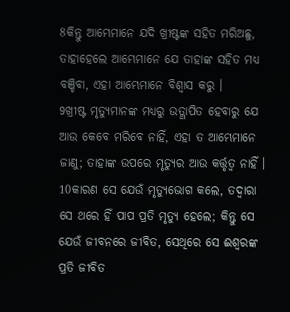8କିନ୍ତୁ ଆମ୍ଭେମାନେ ଯଦି ଖ୍ରୀଷ୍ଟଙ୍କ ସହିତ ମରିଅଛୁ, ତାହାହେଲେ ଆମ୍ଭେମାନେ ଯେ ତାହାଙ୍କ ସହିତ ମଧ୍ୟ ବଞ୍ଚିବା, ଏହା ଆମ୍ଭେମାନେ ବିଶ୍ୱାସ କରୁ ।
9ଖ୍ରୀଷ୍ଟ ମୃତ୍ୟୁମାନଙ୍କ ମଧ୍ୟରୁ ଉତ୍ଥାପିତ ହେବାରୁ ଯେ ଆଉ କେବେ ମରିବେ ନାହିଁ, ଏହା ତ ଆମ୍ଭେମାନେ ଜାଣୁ; ତାହାଙ୍କ ଉପରେ ମୃତ୍ୟୁର ଆଉ କର୍ତ୍ତୃତ୍ୱ ନାହିଁ ।
10କାରଣ ସେ ଯେଉଁ ମୃତ୍ୟୁଭୋଗ କଲେ, ତଦ୍ୱାରା ସେ ଥରେ ହିଁ ପାପ ପ୍ରତି ମୃତ୍ୟୁ ହେଲେ; କିନ୍ତୁ ସେ ଯେଉଁ ଜୀବନରେ ଜୀବିତ, ସେଥିରେ ସେ ଈଶ୍ୱରଙ୍କ ପ୍ରତି ଜୀବିତ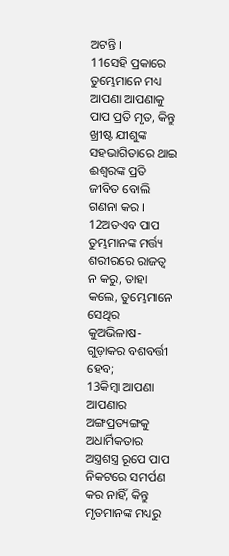ଅଟନ୍ତି ।
11ସେହି ପ୍ରକାରେ ତୁମ୍ଭେମାନେ ମଧ୍ୟ ଆପଣା ଆପଣାକୁ ପାପ ପ୍ରତି ମୃତ, କିନ୍ତୁ ଖ୍ରୀଷ୍ଟ ଯୀଶୁଙ୍କ ସହଭାଗିତାରେ ଥାଇ ଈଶ୍ୱରଙ୍କ ପ୍ରତି ଜୀବିତ ବୋଲି ଗଣନା କର ।
12ଅତଏବ ପାପ ତୁମ୍ଭମାନଙ୍କ ମର୍ତ୍ତ୍ୟ ଶରୀରରେ ରାଜତ୍ୱ ନ କରୁ, ତାହା କଲେ, ତୁମ୍ଭେମାନେ ସେଥିର କୁଅଭିଳାଷ- ଗୁଡ଼ାକର ବଶବର୍ତ୍ତୀ ହେବ;
13କିମ୍ବା ଆପଣା ଆପଣାର ଅଙ୍ଗପ୍ରତ୍ୟଙ୍ଗକୁ ଅଧାର୍ମିକତାର ଅସ୍ତ୍ରଶସ୍ତ୍ର ରୂପେ ପାପ ନିକଟରେ ସମର୍ପଣ କର ନାହିଁ, କିନ୍ତୁ ମୃତମାନଙ୍କ ମଧ୍ୟରୁ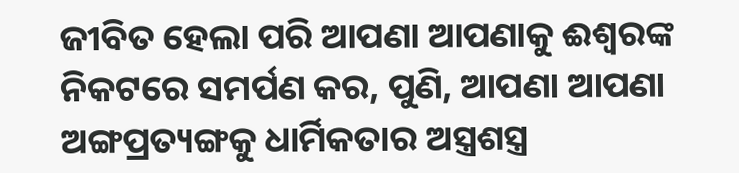ଜୀବିତ ହେଲା ପରି ଆପଣା ଆପଣାକୁ ଈଶ୍ୱରଙ୍କ ନିକଟରେ ସମର୍ପଣ କର, ପୁଣି, ଆପଣା ଆପଣା ଅଙ୍ଗପ୍ରତ୍ୟଙ୍ଗକୁ ଧାର୍ମିକତାର ଅସ୍ତ୍ରଶସ୍ତ୍ର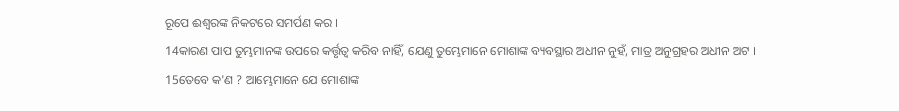ରୂପେ ଈଶ୍ୱରଙ୍କ ନିକଟରେ ସମର୍ପଣ କର ।
14କାରଣ ପାପ ତୁମ୍ଭମାନଙ୍କ ଉପରେ କର୍ତ୍ତୃତ୍ୱ କରିବ ନାହିଁ, ଯେଣୁ ତୁମ୍ଭେମାନେ ମୋଶାଙ୍କ ବ୍ୟବସ୍ଥାର ଅଧୀନ ନୁହଁ, ମାତ୍ର ଅନୁଗ୍ରହର ଅଧୀନ ଅଟ ।
15ତେବେ କ'ଣ ? ଆମ୍ଭେମାନେ ଯେ ମୋଶାଙ୍କ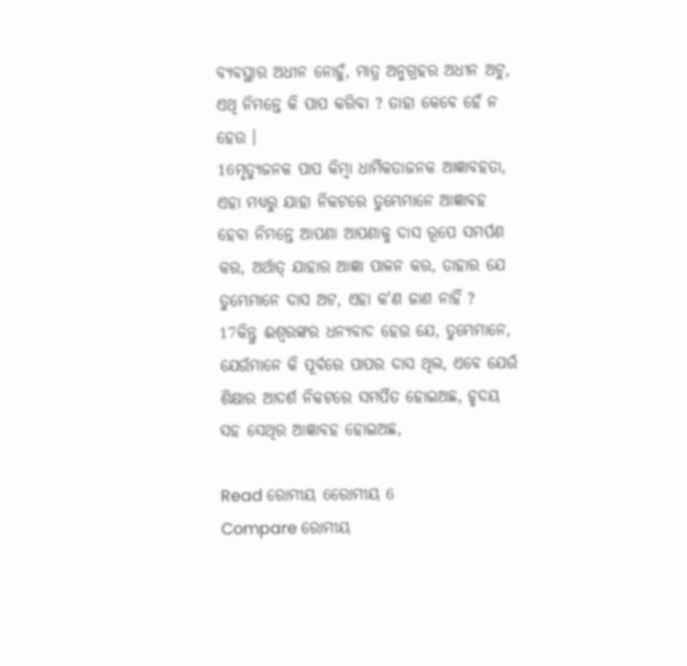ବ୍ୟବସ୍ଥାର ଅଧୀନ ନୋହୁଁ, ମାତ୍ର ଅନୁଗ୍ରହର ଅଧୀନ ଅଟୁ, ଏଥି ନିମନ୍ତେ କି ପାପ କରିବା ? ତାହା କେବେ ହେଁ ନ ହେଉ ।
16ମୃତ୍ୟୁଜନକ ପାପ କିମ୍ବା ଧାର୍ମିକତାଜନକ ଆଜ୍ଞାବହତା, ଏହା ମଧ୍ୟରୁ ଯାହା ନିକଟରେ ତୁମ୍ଭେମାନେ ଆଜ୍ଞାବହ ହେବା ନିମନ୍ତେ ଆପଣା ଆପଣାକୁ ଦାସ ରୂପେ ସମର୍ପଣ କର, ଅର୍ଥାତ୍‍ ଯାହାର ଆଜ୍ଞା ପାଳନ କର, ତାହାର ଯେ ତୁମ୍ଭେମାନେ ଦାସ ଅଟ, ଏହା କ'ଣ ଜାଣ ନାହିଁ ?
17କିନ୍ତୁ ଈଶ୍ୱରଙ୍କର ଧନ୍ୟବାଦ ହେଉ ଯେ, ତୁମ୍ଭେମାନେ, ଯେଉଁମାନେ କି ପୂର୍ବରେ ପାପର ଦାସ ଥିଲ, ଏବେ ଯେଉଁ ଶିକ୍ଷାର ଆଦର୍ଶ ନିକଟରେ ସମର୍ପିତ ହୋଇଅଛ, ହୃଦୟ ସହ ସେଥିର ଆଜ୍ଞାବହ ହୋଇଅଛ,

Read ରୋମୀୟ 6ରୋମୀୟ 6
Compare ରୋମୀୟ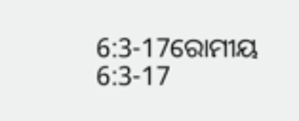6:3-17ରୋମୀୟ 6:3-17